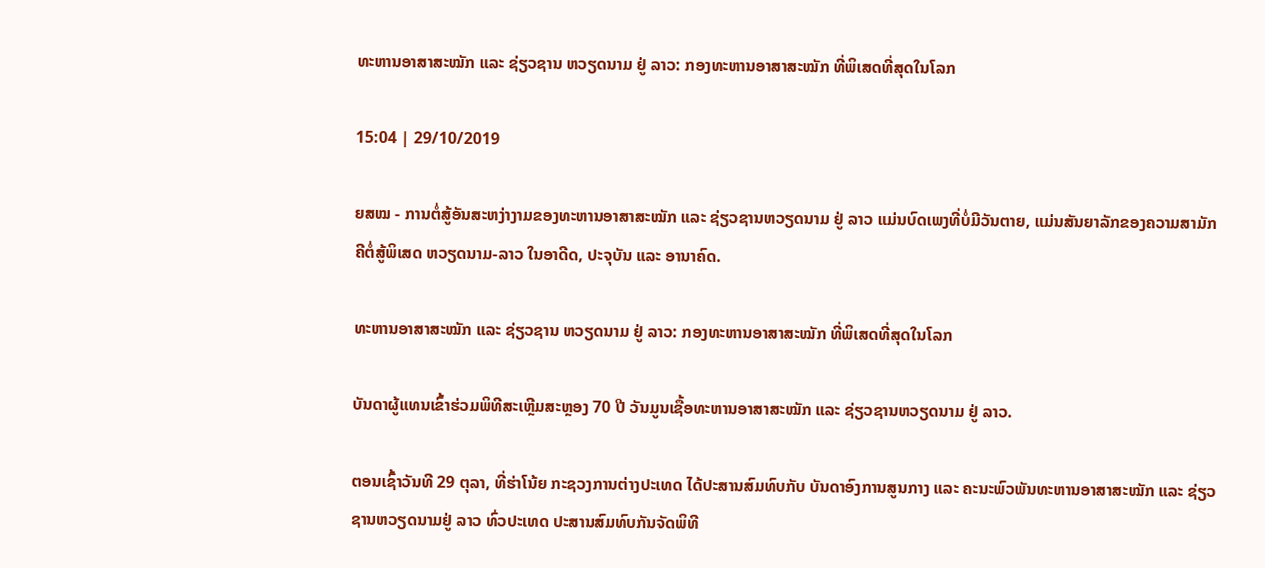ທະຫານອາສາສະໝັກ ແລະ ຊ່ຽວຊານ ຫວຽດນາມ ຢູ່ ລາວ: ກອງທະຫານອາສາສະໝັກ ທີ່ພິເສດທີ່ສຸດໃນໂລກ

15:04 | 29/10/2019

ຍສໝ - ການຕໍ່ສູ້ອັນສະຫງ່າງາມຂອງທະຫານອາສາສະໝັກ ແລະ ຊ່ຽວຊານຫວຽດນາມ ຢູ່ ລາວ ແມ່ນບົດເພງທີ່ບໍ່ມີວັນຕາຍ, ແມ່ນສັນຍາລັກຂອງຄວາມສາມັກຄີຕໍ່ສູ້ພິເສດ ຫວຽດນາມ-ລາວ ໃນອາດີດ, ປະຈຸບັນ ແລະ ອານາຄົດ.

ທະຫານອາສາສະໝັກ ແລະ ຊ່ຽວຊານ ຫວຽດນາມ ຢູ່ ລາວ: ກອງທະຫານອາສາສະໝັກ ທີ່ພິເສດທີ່ສຸດໃນໂລກ

ບັນດາຜູ້ແທນເຂົ້າຮ່ວມພິທີສະເຫຼີມສະຫຼອງ 70 ປີ ວັນມູນເຊື້ອທະຫານອາສາສະໝັກ ແລະ ຊ່ຽວຊານຫວຽດນາມ ຢູ່ ລາວ.

ຕອນເຊົ້າວັນທີ 29 ຕຸລາ, ທີ່ຮ່າໂນ້ຍ ກະຊວງການຕ່າງປະເທດ ໄດ້ປະສານສົມທົບກັບ ບັນດາອົງການສູນກາງ ແລະ ຄະນະພົວພັນທະຫານອາສາສະໝັກ ແລະ ຊ່ຽວຊານຫວຽດນາມຢູ່ ລາວ ທົ່ວປະເທດ ປະສານສົມທົບກັນຈັດພິທີ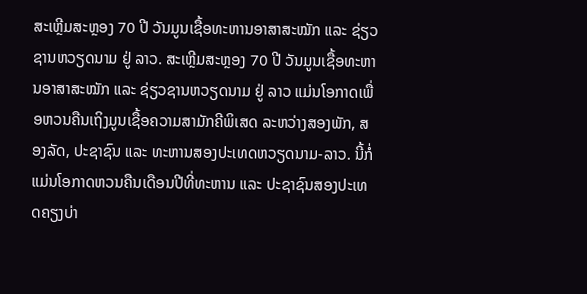ສະເຫຼີມສະຫຼອງ 70 ປີ ວັນມູນເຊື້ອທະຫານອາສາສະໝັກ ແລະ ຊ່ຽວຊານຫວຽດນາມ ຢູ່ ລາວ. ສະເຫຼີມສະຫຼອງ 70 ປີ ວັນມູນເຊື້ອທະຫານອາສາສະໝັກ ແລະ ຊ່ຽວຊານຫວຽດນາມ ຢູ່ ລາວ ແມ່ນໂອກາດເພື່ອຫວນຄືນເຖິງມູນເຊື້ອຄວາມສາມັກຄີພິເສດ ລະຫວ່າງສອງພັກ, ສອງລັດ, ປະຊາຊົນ ແລະ ທະຫານສອງປະເທດຫວຽດນາມ-ລາວ. ນີ້ກໍ່ແມ່ນໂອກາດຫວນຄືນເດືອນປີທີ່ທະຫານ ແລະ ປະຊາຊົນສອງປະເທດຄຽງບ່າ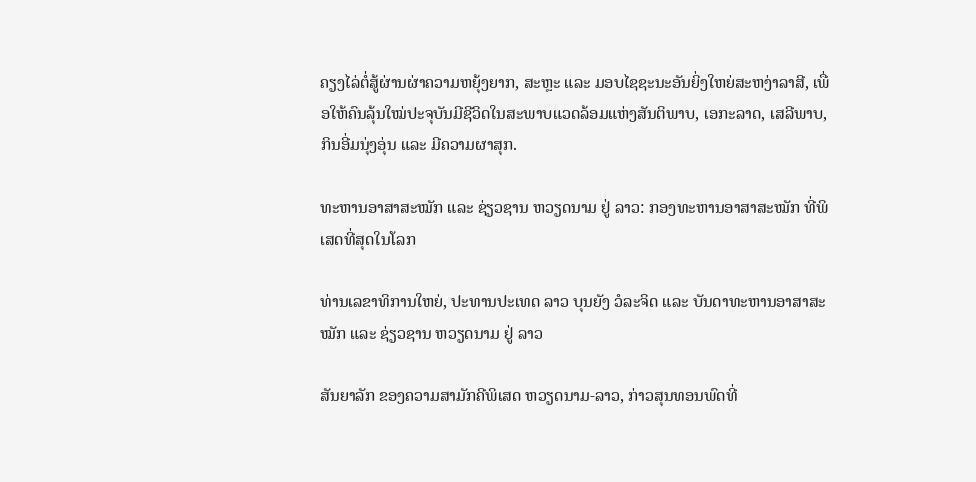ຄຽງໄລ່ຕໍ່ສູ້ຜ່ານຜ່າຄວາມຫຍຸ້ງຍາກ, ສະຫຼະ ແລະ ມອບໄຊຊະນະອັນຍິ່ງໃຫຍ່ສະຫງ່າລາສີ, ເພື່ອໃຫ້ຄົນລຸ້ນໃໝ່ປະຈຸບັນມີຊີວິດໃນສະພາບແວດລ້ອມແຫ່ງສັນຕິພາບ, ເອກະລາດ, ເສລີພາບ, ກິນອີ່ມນຸ່ງອຸ່ນ ແລະ ມີຄວາມຜາສຸກ.

ທະຫານອາສາສະໝັກ ແລະ ຊ່ຽວຊານ ຫວຽດນາມ ຢູ່ ລາວ: ກອງທະຫານອາສາສະໝັກ ທີ່ພິເສດທີ່ສຸດໃນໂລກ

ທ່ານເລຂາທິການໃຫຍ່, ປະທານປະເທດ ລາວ ບຸນຍັງ ວໍລະຈິດ ແລະ ບັນດາທະຫານອາສາສະໝັກ ແລະ ຊ່ຽວຊານ ຫວຽດນາມ ຢູ່ ລາວ

ສັນຍາລັກ ຂອງຄວາມສາມັກຄີພິເສດ ຫວຽດນາມ-ລາວ, ກ່າວສຸນທອນພົດທີ່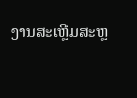ງານສະເຫຼີມສະຫຼ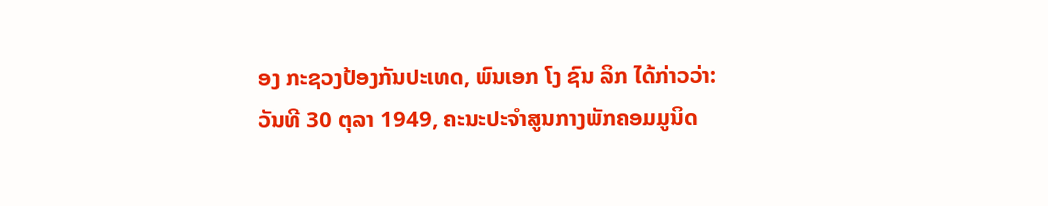ອງ ກະຊວງປ້ອງກັນປະເທດ, ພົນເອກ ໂງ ຊົນ ລິກ ໄດ້ກ່າວວ່າ: ວັນທີ 30 ຕຸລາ 1949, ຄະນະປະຈຳສູນກາງພັກຄອມມູນິດ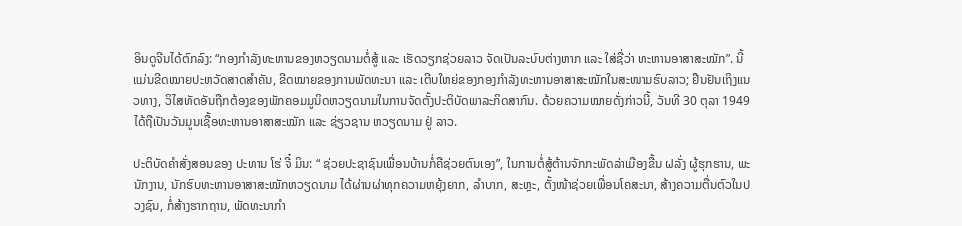ອິນດູຈີນໄດ້ຕົກລົງ: “ກອງກຳລັງທະຫານຂອງຫວຽດນາມຕໍ່ສູ້ ແລະ ເຮັດວຽກຊ່ວຍລາວ ຈັດເປັນລະບົບຕ່າງຫາກ ແລະ ໃສ່ຊື່ວ່າ ທະຫານອາສາສະໝັກ”. ນີ້ແມ່ນຂີດໝາຍປະຫວັດສາດສຳຄັນ, ຂີດໝາຍຂອງການພັດທະນາ ແລະ ເຕີບໃຫຍ່ຂອງກອງກຳລັງທະຫານອາສາສະໝັກໃນສະໜາມຮົບລາວ; ຢືນຢັນເຖິງແນວທາງ, ວິໄສທັດອັນຖືກຕ້ອງຂອງພັກຄອມມູນິດຫວຽດນາມໃນການຈັດຕັ້ງປະຕິບັດພາລະກິດສາກົນ. ດ້ວຍຄວາມໝາຍດັ່ງກ່າວນີ້, ວັນທີ 30 ຕຸລາ 1949 ໄດ້ຖືເປັນວັນມູນເຊື້ອທະຫານອາສາສະໝັກ ແລະ ຊ່ຽວຊານ ຫວຽດນາມ ຢູ່ ລາວ.

ປະຕິບັດຄຳສັ່ງສອນຂອງ ປະທານ ໂຮ່ ຈີ໋ ມິນ: “ ຊ່ວຍປະຊາຊົນເພື່ອນບ້ານກໍ່ຄືຊ່ວຍຕົນເອງ”, ໃນການຕໍ່ສູ້ຕ້ານຈັກກະພັດລ່າເມືອງຂື້ນ ຝລັ່ງ ຜູ້ຮຸກຮານ, ພະນັກງານ, ນັກຮົບທະຫານອາສາສະໝັກຫວຽດນາມ ໄດ້ຜ່ານຜ່າທຸກຄວາມຫຍຸ້ງຍາກ, ລຳບາກ, ສະຫຼະ, ຕັ້ງໜ້າຊ່ວຍເພື່ອນໂຄສະນາ, ສ້າງຄວາມຕື່ນຕົວໃນປວງຊົນ, ກໍ່ສ້າງຮາກຖານ, ພັດທະນາກຳ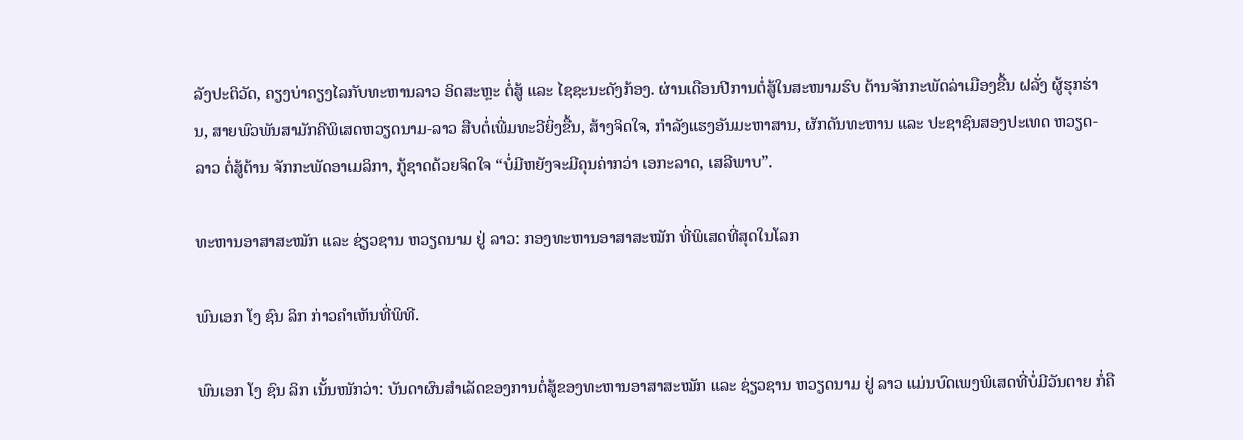ລັງປະຕິວັດ, ຄຽງບ່າຄຽງໄລກັບທະຫານລາວ ອິດສະຫຼະ ຕໍ່ສູ້ ແລະ ໄຊຊະນະດັງກ້ອງ. ຜ່ານເດືອນປີການຕໍ່ສູ້ໃນສະໜາມຮົບ ຕ້ານຈັກກະພັດລ່າເມືອງຂື້ນ ຝລັ່ງ ຜູ້ຮຸກຮ່ານ, ສາຍພົວພັນສາມັກຄີພິເສດຫວຽດນາມ-ລາວ ສືບຕໍ່ເພີ່ມທະວີຍິ່ງຂື້ນ, ສ້າງຈິດໃຈ, ກຳລັງແຮງອັນມະຫາສານ, ຜັກດັນທະຫານ ແລະ ປະຊາຊົນສອງປະເທດ ຫວຽດ-ລາວ ຕໍ່ສູ້ຕ້ານ ຈັກກະພັດອາເມລິກາ, ກູ້ຊາດດ້ວຍຈິດໃຈ “ບໍ່ມີຫຍັງຈະມີຄຸນຄ່າກວ່າ ເອກະລາດ, ເສລີພາບ”.

ທະຫານອາສາສະໝັກ ແລະ ຊ່ຽວຊານ ຫວຽດນາມ ຢູ່ ລາວ: ກອງທະຫານອາສາສະໝັກ ທີ່ພິເສດທີ່ສຸດໃນໂລກ

ພົນເອກ ໂງ ຊົນ ລິກ ກ່າວຄໍາເຫັນທີ່ພິທີ.

ພົນເອກ ໂງ ຊົນ ລິກ ເນັ້ນໜັກວ່າ: ບັນດາຜົນສຳເລັດຂອງການຕໍ່ສູ້ຂອງທະຫານອາສາສະໝັກ ແລະ ຊ່ຽວຊານ ຫວຽດນາມ ຢູ່ ລາວ ແມ່ນບົດເພງພິເສດທີ່ບໍ່ມີວັນຕາຍ ກໍ່ຄື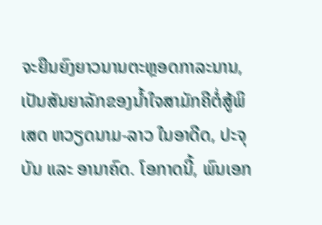ຈະຍືນຍົງຍາວນານຕະຫຼອດກາລະນານ, ເປັນສັນຍາລັກຂອງນ້ຳໃຈສາມັກຄີຕໍ່ສູ້ພິເສດ ຫວຽດນາມ-ລາວ ໃນອາດີດ, ປະຈຸບັນ ແລະ ອານາຄົດ. ໂອກາດນີ້, ພົນເອກ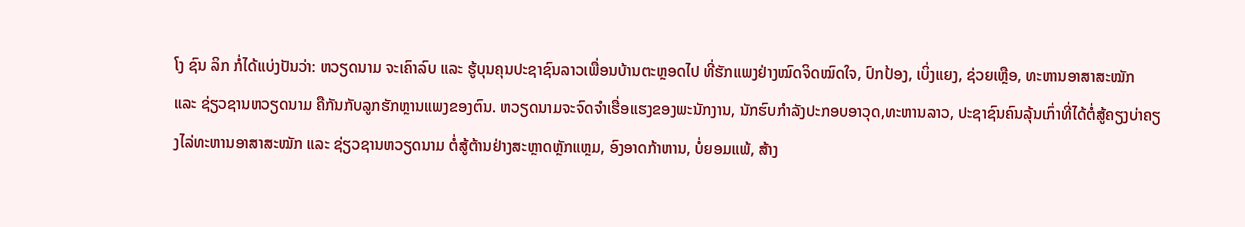ໂງ ຊົນ ລິກ ກໍ່ໄດ້ແບ່ງປັນວ່າ: ຫວຽດນາມ ຈະເຄົາລົບ ແລະ ຮູ້ບຸນຄຸນປະຊາຊົນລາວເພື່ອນບ້ານຕະຫຼອດໄປ ທີ່ຮັກແພງຢ່າງໝົດຈິດໝົດໃຈ, ປົກປ້ອງ, ເບິ່ງແຍງ, ຊ່ວຍເຫຼືອ, ທະຫານອາສາສະໝັກ ແລະ ຊ່ຽວຊານຫວຽດນາມ ຄືກັນກັບລູກຮັກຫຼານແພງຂອງຕົນ. ຫວຽດນາມຈະຈົດຈຳເຮື່ອແຮງຂອງພະນັກງານ, ນັກຮົບກຳລັງປະກອບອາວຸດ,ທະຫານລາວ, ປະຊາຊົນຄົນລຸ້ນເກົ່າທີ່ໄດ້ຕໍ່ສູ້ຄຽງບ່າຄຽງໄລ່ທະຫານອາສາສະໝັກ ແລະ ຊ່ຽວຊານຫວຽດນາມ ຕໍ່ສູ້ຕ້ານຢ່າງສະຫຼາດຫຼັກແຫຼມ, ອົງອາດກ້າຫານ, ບໍ່ຍອມແພ້, ສ້າງ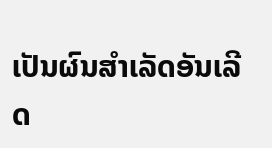ເປັນຜົນສຳເລັດອັນເລີດ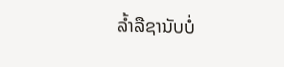ລ້ຳລືຊານັບບໍ່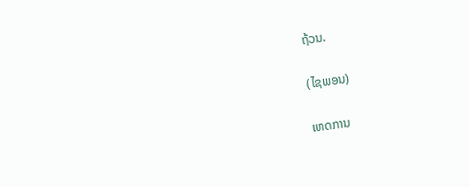ຖ້ວນ.

(ໄຊພອນ)

ເຫດການ